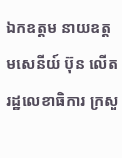ឯកឧត្តម នាយឧត្តមសេនីយ៍ ប៊ុន លើត រដ្ឋលេខាធិការ ក្រសួ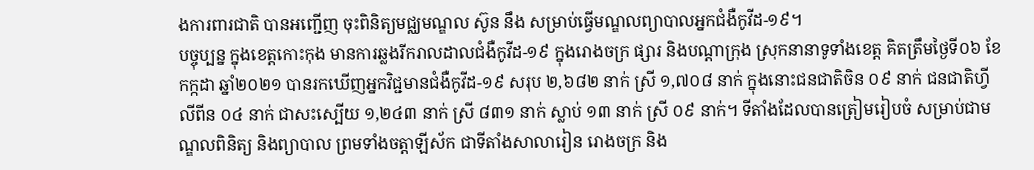ងការពារជាតិ បានអញ្ជើញ ចុះពិនិត្យមជ្ឈមណ្ឌល ស៊ូន នឹង សម្រាប់ធ្វើមណ្ឌលព្យាបាលអ្នកជំងឺកូវីដ-១៩។
បច្ចុប្បន្ន ក្នុងខេត្តកោះកុង មានការឆ្លងរីករាលដាលជំងឺកូវីដ-១៩ ក្នុងរោងចក្រ ផ្សារ និងបណ្តាក្រុង ស្រុកនានាទូទាំងខេត្ត គិតត្រឹមថ្ងៃទី០៦ ខែកក្កដា ឆ្នាំ២០២១ បានរកឃើញអ្នកវិជ្ជមានជំងឺកូវីដ-១៩ សរុប ២,៦៨២ នាក់ ស្រី ១,៧០៨ នាក់ ក្នុងនោះជនជាតិចិន ០៩ នាក់ ជនជាតិហ្វីលីពីន ០៤ នាក់ ជាសះស្បើយ ១,២៤៣ នាក់ ស្រី ៨៣១ នាក់ ស្លាប់ ១៣ នាក់ ស្រី ០៩ នាក់។ ទីតាំងដែលបានត្រៀមរៀបចំ សម្រាប់ជាមណ្ឌលពិនិត្យ និងព្យាបាល ព្រមទាំងចត្តាឡីស័ក ជាទីតាំងសាលារៀន រោងចក្រ និង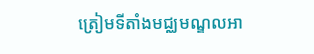ត្រៀមទីតាំងមជ្ឈមណ្ឌលអា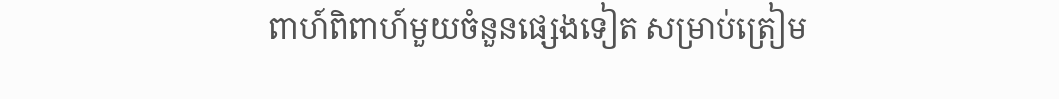ពាហ៍ពិពាហ៍មួយចំនួនផ្សេងទៀត សម្រាប់ត្រៀម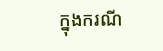ក្នុងករណី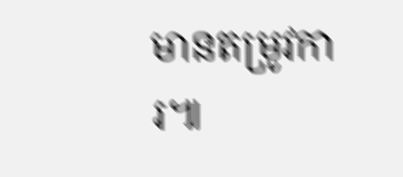មានតម្រូវការ៕